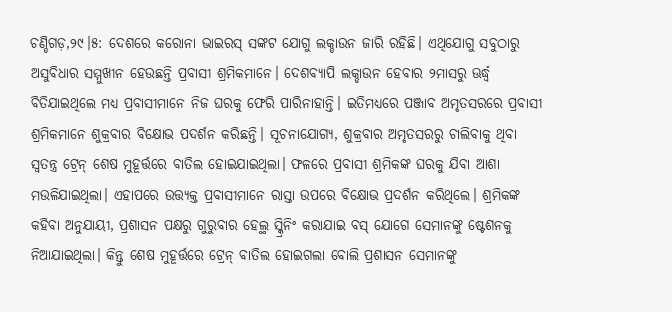ଚଣ୍ଡିଗଡ଼,୨୯।୫: ଦେଶରେ କରୋନା ଭାଇରସ୍ ସଙ୍କଟ ଯୋଗୁ ଲକ୍ଡାଉନ ଜାରି ରହିଛି। ଏଥିଯୋଗୁ ସବୁଠାରୁ ଅସୁବିଧାର ସମ୍ମୁଖୀନ ହେଉଛନ୍ତି ପ୍ରବାସୀ ଶ୍ରମିକମାନେ। ଦେଶବ୍ୟାପି ଲକ୍ଡାଉନ ହେବାର ୨ମାସରୁ ଊର୍ଦ୍ଧ୍ୱ ବିତିଯାଇଥିଲେ ମଧ୍ୟ ପ୍ରବାସୀମାନେ ନିଜ ଘରକୁ ଫେରି ପାରିନାହାନ୍ତି। ଇତିମଧ୍ୟରେ ପଞ୍ଜାବ ଅମୃତସରରେ ପ୍ରବାସୀ ଶ୍ରମିକମାନେ ଶୁକ୍ରବାର ବିକ୍ଷୋଭ ପଦର୍ଶନ କରିଛନ୍ତି। ସୂଚନାଯୋଗ୍ୟ, ଶୁକ୍ରବାର ଅମୃତସରରୁ ଚାଲିବାକୁ ଥିବା ସ୍ବତନ୍ତ୍ର ଟ୍ରେନ୍ ଶେଷ ମୁହୂର୍ତ୍ତରେ ବାତିଲ ହୋଇଯାଇଥିଲା। ଫଳରେ ପ୍ରବାସୀ ଶ୍ରମିକଙ୍କ ଘରକୁ ଯିବା ଆଶା ମଉଳିଯାଇଥିଲା। ଏହାପରେ ଉତ୍ତ୍ୟକ୍ତ ପ୍ରବାସୀମାନେ ରାସ୍ତା ଉପରେ ବିକ୍ଷୋଭ ପ୍ରଦର୍ଶନ କରିଥିଲେ। ଶ୍ରମିକଙ୍କ କହିବା ଅନୁଯାୟୀ, ପ୍ରଶାସନ ପକ୍ଷରୁ ଗୁରୁବାର ହେଲ୍ଥ ସ୍କ୍ରିନିଂ କରାଯାଇ ବସ୍ ଯୋଗେ ସେମାନଙ୍କୁ ଷ୍ଟେଶନକୁ ନିଆଯାଇଥିଲା। କିନ୍ତୁ ଶେଷ ମୁହୂର୍ତ୍ତରେ ଟ୍ରେନ୍ ବାତିଲ ହୋଇଗଲା ବୋଲି ପ୍ରଶାସନ ସେମାନଙ୍କୁ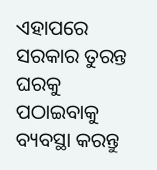ଏହାପରେ ସରକାର ତୁରନ୍ତ ଘରକୁ ପଠାଇବାକୁ ବ୍ୟବସ୍ଥା କରନ୍ତୁ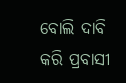ବୋଲି ଦାବି କରି ପ୍ରବାସୀ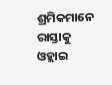ଶ୍ରମିକମାନେ ରାସ୍ତାକୁ ଓହ୍ଲାଇ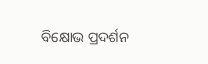ବିକ୍ଷୋଭ ପ୍ରଦର୍ଶନ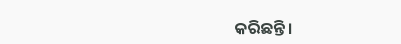କରିଛନ୍ତି।